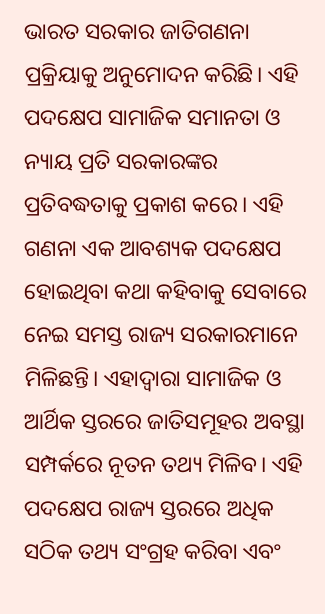ଭାରତ ସରକାର ଜାତିଗଣନା ପ୍ରକ୍ରିୟାକୁ ଅନୁମୋଦନ କରିଛି। ଏହି ପଦକ୍ଷେପ ସାମାଜିକ ସମାନତା ଓ ନ୍ୟାୟ ପ୍ରତି ସରକାରଙ୍କର ପ୍ରତିବଦ୍ଧତାକୁ ପ୍ରକାଶ କରେ। ଏହି ଗଣନା ଏକ ଆବଶ୍ୟକ ପଦକ୍ଷେପ ହୋଇଥିବା କଥା କହିବାକୁ ସେବାରେ ନେଇ ସମସ୍ତ ରାଜ୍ୟ ସରକାରମାନେ ମିଳିଛନ୍ତି। ଏହାଦ୍ୱାରା ସାମାଜିକ ଓ ଆର୍ଥିକ ସ୍ତରରେ ଜାତିସମୂହର ଅବସ୍ଥା ସମ୍ପର୍କରେ ନୂତନ ତଥ୍ୟ ମିଳିବ। ଏହି ପଦକ୍ଷେପ ରାଜ୍ୟ ସ୍ତରରେ ଅଧିକ ସଠିକ ତଥ୍ୟ ସଂଗ୍ରହ କରିବା ଏବଂ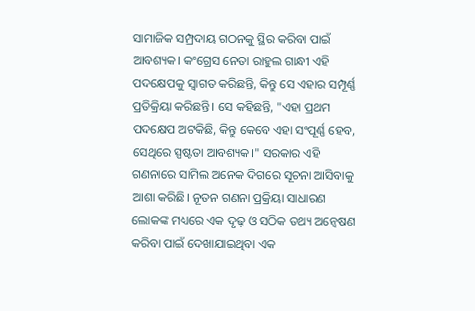ସାମାଜିକ ସମ୍ପ୍ରଦାୟ ଗଠନକୁ ସ୍ଥିର କରିବା ପାଇଁ ଆବଶ୍ୟକ। କଂଗ୍ରେସ ନେତା ରାହୁଲ ଗାନ୍ଧୀ ଏହି ପଦକ୍ଷେପକୁ ସ୍ୱାଗତ କରିଛନ୍ତି, କିନ୍ତୁ ସେ ଏହାର ସମ୍ପୂର୍ଣ୍ଣ ପ୍ରତିକ୍ରିୟା କରିଛନ୍ତି। ସେ କହିଛନ୍ତି, "ଏହା ପ୍ରଥମ ପଦକ୍ଷେପ ଅଟକିଛି, କିନ୍ତୁ କେବେ ଏହା ସଂପୂର୍ଣ୍ଣ ହେବ, ସେଥିରେ ସ୍ପଷ୍ଟତା ଆବଶ୍ୟକ।" ସରକାର ଏହି ଗଣନାରେ ସାମିଲ ଅନେକ ଦିଗରେ ସୂଚନା ଆସିବାକୁ ଆଶା କରିଛି। ନୂତନ ଗଣନା ପ୍ରକ୍ରିୟା ସାଧାରଣ ଲୋକଙ୍କ ମଧ୍ୟରେ ଏକ ଦୃଢ଼ ଓ ସଠିକ ତଥ୍ୟ ଅନ୍ବେଷଣ କରିବା ପାଇଁ ଦେଖାଯାଇଥିବା ଏକ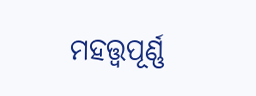ମହତ୍ତ୍ୱପୂର୍ଣ୍ଣ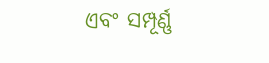ଏବଂ ସମ୍ପୂର୍ଣ୍ଣ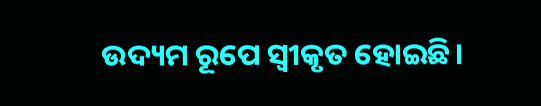ଉଦ୍ୟମ ରୂପେ ସ୍ୱୀକୃତ ହୋଇଛି।